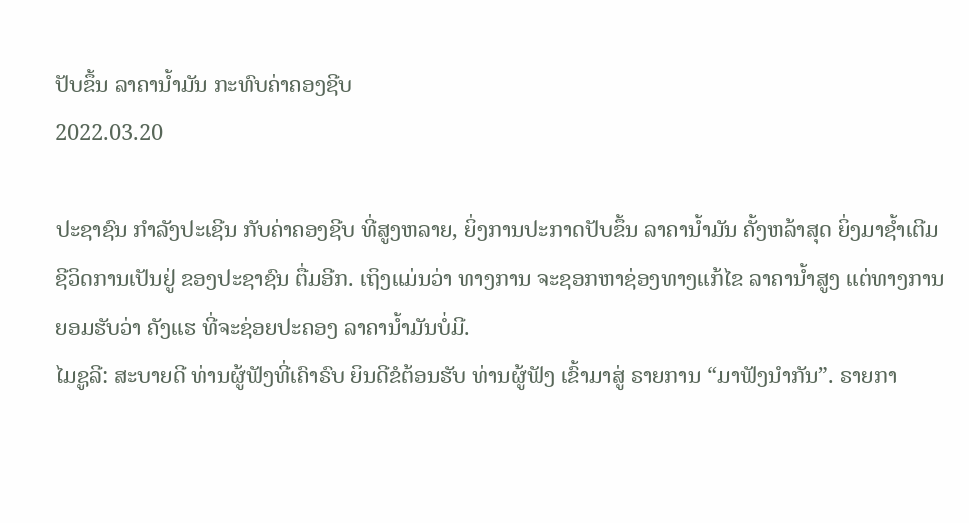ປັບຂຶ້ນ ລາຄານໍ້າມັນ ກະທົບຄ່າຄອງຊີບ
2022.03.20

ປະຊາຊົນ ກຳລັງປະເຊີນ ກັບຄ່າຄອງຊີບ ທີ່ສູງຫລາຍ, ຍິ່ງການປະກາດປັບຂຶ້ນ ລາຄານໍ້າມັນ ຄັ້ງຫລ້າສຸດ ຍິ່ງມາຊໍ້າເຕີມ ຊີວິດການເປັນຢູ່ ຂອງປະຊາຊົນ ຕື່ມອີກ. ເຖິງແມ່ນວ່າ ທາງການ ຈະຊອກຫາຊ່ອງທາງແກ້ໄຂ ລາຄານໍ້າສູງ ແຕ່ທາງການ ຍອມຮັບວ່າ ຄັງແຮ ທີ່ຈະຊ່ອຍປະຄອງ ລາຄານໍ້າມັນບໍ່ມີ.
ໄມຊູລີ: ສະບາຍດີ ທ່ານຜູ້ຟັງທີ່ເຄົາຣົບ ຍິນດີຂໍຕ້ອນຮັບ ທ່ານຜູ້ຟັງ ເຂົ້າມາສູ່ ຣາຍການ “ມາຟັງນໍາກັນ”. ຣາຍກາ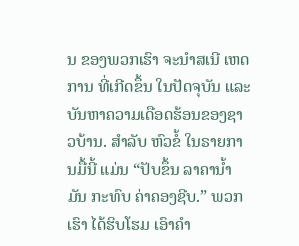ນ ຂອງພວກເຮົາ ຈະນຳສເນີ ເຫດການ ທີ່ເກີດຂຶ້ນ ໃນປັດຈຸບັນ ແລະ ບັນຫາຄວາມເດືອດຮ້ອນຂອງຊາວບ້ານ. ສຳລັບ ຫົວຂໍ້ ໃນຣາຍການມື້ນີ້ ແມ່ນ “ປັບຂຶ້ນ ລາຄານໍ້າມັນ ກະທົບ ຄ່າຄອງຊີບ.” ພວກເຮົາ ໄດ້ຮິບໂຮມ ເອົາຄຳ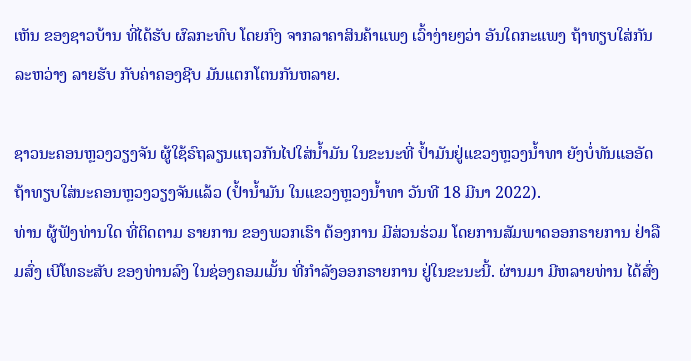ເຫັນ ຂອງຊາວບ້ານ ທີ່ໄດ້ຮັບ ຜົລກະທົບ ໂດຍກົງ ຈາກລາຄາສິນຄ້າແພງ ເວົ້າງ່າຍໆວ່າ ອັນໃດກະແພງ ຖ້າທຽບໃສ່ກັນ ລະຫວ່າງ ລາຍຮັບ ກັບຄ່າຄອງຊີບ ມັນແຕກໂຕນກັນຫລາຍ.

ຊາວນະຄອນຫຼວງວຽງຈັນ ຜູ້ໃຊ້ຣົຖລຽນແຖວກັນໄປໃສ່ນ້ຳມັນ ໃນຂະນະທີ່ ປ້ຳມັນຢູ່ແຂວງຫຼວງນ້ຳທາ ຍັງບໍ່ທັນແອອັດ ຖ້າທຽບໃສ່ນະຄອນຫຼວງວຽງຈັນແລ້ວ (ປ້ຳນ້ຳມັນ ໃນແຂວງຫຼວງນ້ຳທາ ວັນທີ 18 ມີນາ 2022).
ທ່ານ ຜູ້ຟັງທ່ານໃດ ທີ່ຕິດຕາມ ຣາຍການ ຂອງພວກເຮົາ ຕ້ອງການ ມີສ່ວນຮ່ວມ ໂດຍການສັມພາດອອກຣາຍການ ຢ່າລືມສົ່ງ ເບີໂທຣະສັບ ຂອງທ່ານລົງ ໃນຊ່ອງຄອມເມັ້ນ ທີ່ກຳລັງອອກຣາຍການ ຢູ່ໃນຂະນະນີ້. ຜ່ານມາ ມີຫລາຍທ່ານ ໄດ້ສົ່ງ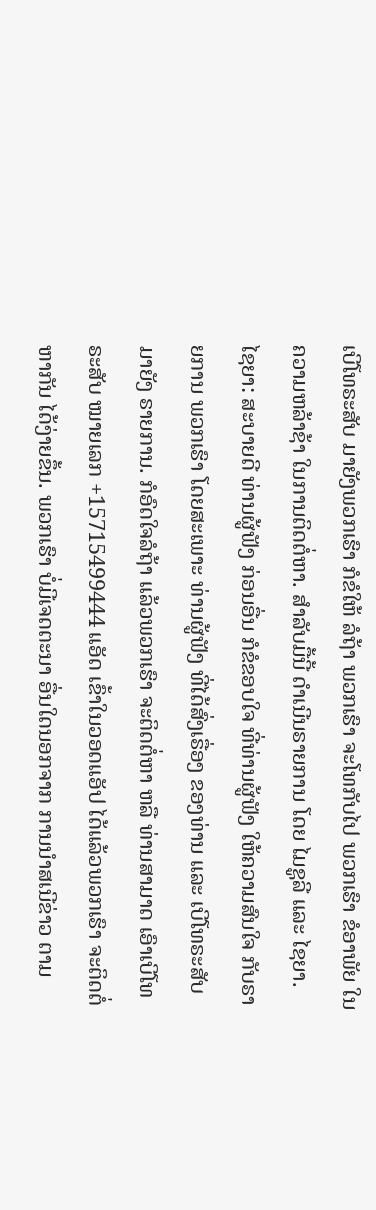ເບີໂທຣະສັບ ມາຍັງພວກເຮົາ ກໍຂໍໃຫ້ ລໍຖ້າ ພວກເຮົາ ຈະໂທກັບໄປ ພວກເຮົາ ຂໍອາພັຍ ໃນຄວາມຫລ້າຊ້າ ໃນການຕິດຕໍ່ຫາ. ສຳລັບມື້ນີ້ ດຳເນີນຣາຍການ ໂດຍ ໄມຊູລີ ແລະ ໄຊຍາ.
ໄຊຍາ: ສະບາຍດີ ທ່ານຜູ້ຟັງ ກ່ອນອື່ນ ກໍຂໍຂອບໃຈ ທີ່ທ່ານຜູ້ຟັງ ໃຫ້ຄວາມສົນໃຈ ກັບຣາຍການ ພວກເຮົາ ໂດຍສະເພາະ ທ່ານຜູ້ຟັງ ທີ່ໄດ້ສົ່ງເຣື່ອງ ຂອງທ່ານ ແລະ ເບີໂທຣະສັບ ມາຍັງ ຣາຍການ. ກໍອົດໃຈລໍຖ້າ ແລ້ວພວກເຮົາ ຈະຕິດຕໍ່ຫາ ຫລື ທ່ານສາມາດ ເອົາເບີໂທຣະສັບ ໝາຍເລກ +15715499444 ແອັດ ເຂົ້າໃນວອດແອັປ ໄດ້ແລ້ວພວກເຮົາ ຈະຕິດຕໍ່ຫາກັນ ໄດ້ງ່າຍຂຶ້ນ. ພວກເຮົາ ບໍ່ມີເຈດຕະນາ ອື່ນໃດນອກຈາກ ການນຳສເນີຂ່າວ ຕາມ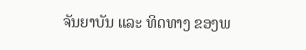ຈັນຍາບັນ ແລະ ທິດທາງ ຂອງພ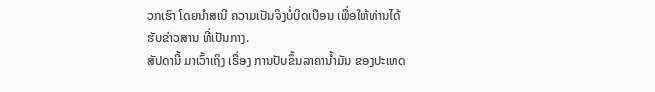ວກເຮົາ ໂດຍນໍາສເນີ ຄວາມເປັນຈິງບໍ່ບິດເບືອນ ເພື່ອໃຫ້ທ່ານໄດ້ ຮັບຂ່າວສານ ທີ່ເປັນກາງ.
ສັປດານີ້ ມາເວົ້າເຖິງ ເຣື່ອງ ການປັບຂຶ້ນລາຄານໍ້າມັນ ຂອງປະເທດ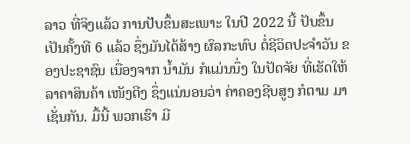ລາວ ທີ່ຈິງແລ້ວ ການປັບຂຶ້ນສະເພາະ ໃນປີ 2022 ນີ້ ປັບຂຶ້ນເປັນຄັ້ງທີ 6 ແລ້ວ ຊຶ່ງມັນໄດ້ສ້າງ ຜົລກະທົບ ຕໍ່ຊີວິດປະຈຳວັນ ຂອງປະຊາຊົນ ເນື່ອງຈາກ ນໍ້າມັນ ກໍແມ່ນນຶ່ງ ໃນປັດຈັຍ ທີ່ເຮັດໃຫ້ລາຄາສິນຄ້າ ເໜັງຕີງ ຊຶ່ງແນ່ນອນວ່າ ຄ່າຄອງຊີບສູງ ກໍຕາມ ມາເຊັ່ນກັນ. ມື້ນີ້ ພວກເຮົາ ມີ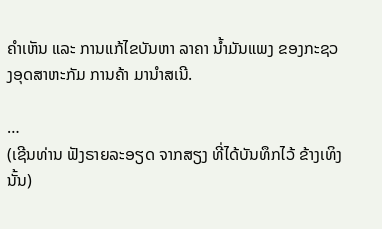ຄຳເຫັນ ແລະ ການແກ້ໄຂບັນຫາ ລາຄາ ນໍ້າມັນແພງ ຂອງກະຊວງອຸດສາຫະກັມ ການຄ້າ ມານຳສເນີ.

…
(ເຊີນທ່ານ ຟັງຣາຍລະອຽດ ຈາກສຽງ ທີ່ໄດ້ບັນທຶກໄວ້ ຂ້າງເທິງນັ້ນ)